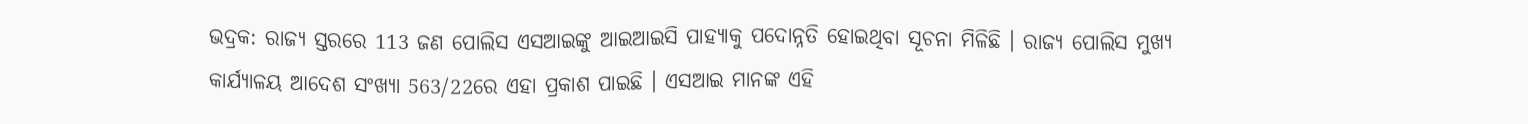ଭଦ୍ରକ: ରାଜ୍ୟ ସ୍ତରରେ 113 ଜଣ ପୋଲିସ ଏସଆଇଙ୍କୁ ଆଇଆଇସି ପାହ୍ୟାକୁ ପଦୋନ୍ନତି ହୋଇଥିବା ସୂଚନା ମିଳିଛି । ରାଜ୍ୟ ପୋଲିସ ମୁଖ୍ୟ କାର୍ଯ୍ୟାଳୟ ଆଦେଶ ସଂଖ୍ୟା 563/22ରେ ଏହା ପ୍ରକାଶ ପାଇଛି । ଏସଆଇ ମାନଙ୍କ ଏହି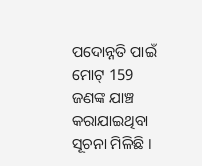ପଦୋନ୍ନତି ପାଇଁ ମୋଟ୍ 159 ଜଣଙ୍କ ଯାଞ୍ଚ କରାଯାଇଥିବା ସୂଚନା ମିଳିଛି ।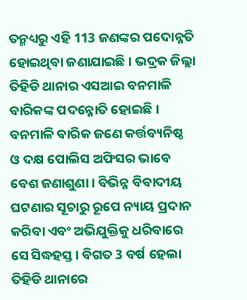ତନ୍ମଧ୍ୟରୁ ଏହି 113 ଜଣଙ୍କର ପଦୋନ୍ନତି ହୋଇଥିବା ଜଣାଯାଇଛି । ଭଦ୍ରକ ଜିଲ୍ଲା ତିହିଡି ଥାନାର ଏସଆଇ ବନମାଳି ବାରିକଙ୍କ ପଦନ୍ନୋତି ହୋଇଛି ।
ବନମାଳି ବାରିକ ଜଣେ କର୍ତ୍ତବ୍ୟନିଷ୍ଠ ଓ ଦକ୍ଷ ପୋଲିସ ଅଫିସର ଭାବେ ବେଶ ଜଣାଶୁଣା । ବିଭିନ୍ନ ବିବାଦୀୟ ଘଟଣାର ସୂଚାରୁ ରୂପେ ନ୍ୟାୟ ପ୍ରଦାନ କରିବା ଏବଂ ଅଭିଯୁକ୍ତିକୁ ଧରିବାରେ ସେ ସିଦ୍ଧହସ୍ତ । ବିଗତ 3 ବର୍ଷ ହେଲା ତିହିଡି ଥାନାରେ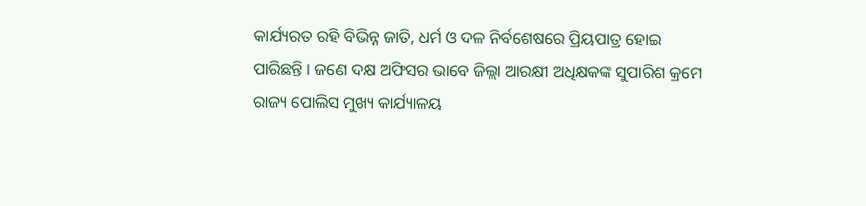କାର୍ଯ୍ୟରତ ରହି ବିଭିନ୍ନ ଜାତି, ଧର୍ମ ଓ ଦଳ ନିର୍ବଶେଷରେ ପ୍ରିୟପାତ୍ର ହୋଇ ପାରିଛନ୍ତି । ଜଣେ ଦକ୍ଷ ଅଫିସର ଭାବେ ଜିଲ୍ଲା ଆରକ୍ଷୀ ଅଧିକ୍ଷକଙ୍କ ସୁପାରିଶ କ୍ରମେ ରାଜ୍ୟ ପୋଲିସ ମୁଖ୍ୟ କାର୍ଯ୍ୟାଳୟ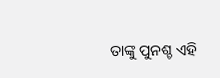ତାଙ୍କୁ ପୁନଶ୍ଚ ଏହି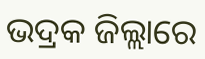ଭଦ୍ରକ ଜିଲ୍ଲାରେ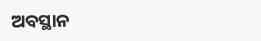ଅବସ୍ଥାନ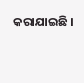କରାଯାଇଛି ।